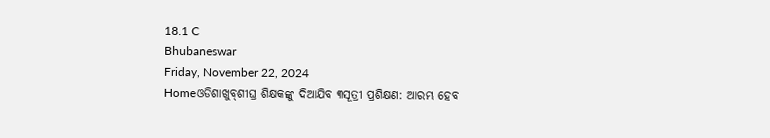18.1 C
Bhubaneswar
Friday, November 22, 2024
Homeଓଡିଶାଖୁବ୍‌ଶୀଘ୍ର ଶିକ୍ଷକଙ୍କୁ ଦିଆଯିବ ୩ସୂତ୍ରୀ ପ୍ରଶିକ୍ଷଣ: ଆରମ୍ଭ ହେବ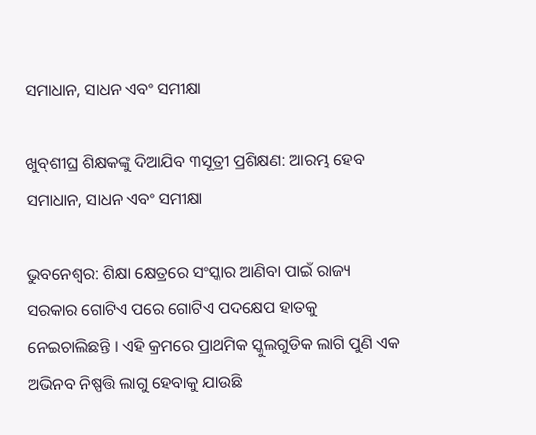ସମାଧାନ, ସାଧନ ଏବଂ ସମୀକ୍ଷା

ଖୁବ୍‌ଶୀଘ୍ର ଶିକ୍ଷକଙ୍କୁ ଦିଆଯିବ ୩ସୂତ୍ରୀ ପ୍ରଶିକ୍ଷଣ: ଆରମ୍ଭ ହେବ ସମାଧାନ, ସାଧନ ଏବଂ ସମୀକ୍ଷା

ଭୁବନେଶ୍ୱର: ଶିକ୍ଷା କ୍ଷେତ୍ରରେ ସଂସ୍କାର ଆଣିବା ପାଇଁ ରାଜ୍ୟ ସରକାର ଗୋଟିଏ ପରେ ଗୋଟିଏ ପଦକ୍ଷେପ ହାତକୁ ନେଇଚାଲିଛନ୍ତି । ଏହି କ୍ରମରେ ପ୍ରାଥମିକ ସ୍କୁଲଗୁଡିକ ଲାଗି ପୁଣି ଏକ ଅଭିନବ ନିଷ୍ପତ୍ତି ଲାଗୁ ହେବାକୁ ଯାଉଛି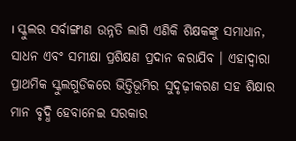। ସ୍କୁଲର ସର୍ବାଙ୍ଗୀଣ ଉନ୍ନତି ଲାଗି ଏଣିକି ଶିକ୍ଷକଙ୍କୁ ସମାଧାନ, ସାଧନ ଏବଂ ସମୀକ୍ଷା ପ୍ରଶିକ୍ଷଣ ପ୍ରଦାନ କରାଯିବ । ଏହାଦ୍ୱାରା ପ୍ରାଥମିକ ସ୍କୁଲଗୁଡିକରେ ଭିତ୍ତିଭୂମିର ସୁଦୃଢ଼ୀକରଣ ସହ ଶିକ୍ଷାର ମାନ ବୃଦ୍ଧି ହେବାନେଇ ସରକାର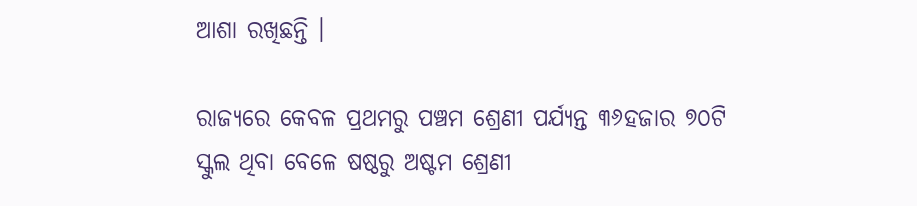ଆଶା ରଖିଛନ୍ତି ।

ରାଜ୍ୟରେ କେବଳ ପ୍ରଥମରୁ ପଞ୍ଚମ ଶ୍ରେଣୀ ପର୍ଯ୍ୟନ୍ତ ୩୬ହଜାର ୭୦ଟି ସ୍କୁଲ ଥିବା ବେଳେ ଷଷ୍ଠରୁ ଅଷ୍ଟମ ଶ୍ରେଣୀ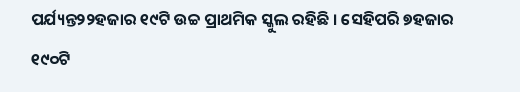ପର୍ଯ୍ୟନ୍ତ୨୨ହଜାର ୧୯ଟି ଉଚ୍ଚ ପ୍ରାଥମିକ ସ୍କୁଲ ରହିଛି । ସେହିପରି ୭ହଜାର ୧୯୦ଟି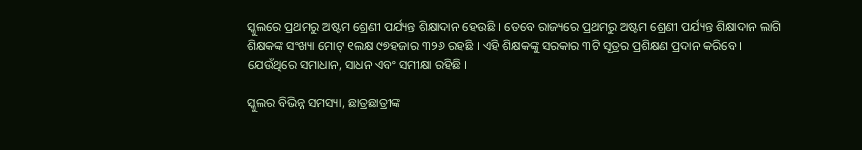ସ୍କୁଲରେ ପ୍ରଥମରୁ ଅଷ୍ଟମ ଶ୍ରେଣୀ ପର୍ଯ୍ୟନ୍ତ ଶିକ୍ଷାଦାନ ହେଉଛି । ତେବେ ରାଜ୍ୟରେ ପ୍ରଥମରୁ ଅଷ୍ଟମ ଶ୍ରେଣୀ ପର୍ଯ୍ୟନ୍ତ ଶିକ୍ଷାଦାନ ଲାଗି ଶିକ୍ଷକଙ୍କ ସଂଖ୍ୟା ମୋଟ୍ ୧ଲକ୍ଷ ୯୭ହଜାର ୩୨୬ ରହଛି । ଏହି ଶିକ୍ଷକଙ୍କୁ ସରକାର ୩ଟି ସୂତ୍ରର ପ୍ରଶିକ୍ଷଣ ପ୍ରଦାନ କରିବେ । ଯେଉଁଥିରେ ସମାଧାନ, ସାଧନ ଏବଂ ସମୀକ୍ଷା ରହିଛି ।

ସ୍କୁଲର ବିଭିନ୍ନ ସମସ୍ୟା, ଛାତ୍ରଛାତ୍ରୀଙ୍କ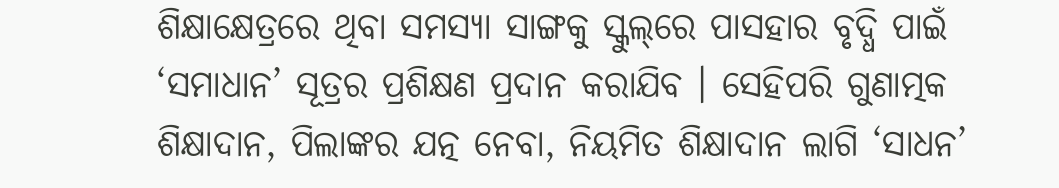ଶିକ୍ଷାକ୍ଷେତ୍ରରେ ଥିବା ସମସ୍ୟା ସାଙ୍ଗକୁ ସ୍କୁଲ୍‌ରେ ପାସହାର ବୃଦ୍ଧି ପାଇଁ ‘ସମାଧାନ’ ସୂତ୍ରର ପ୍ରଶିକ୍ଷଣ ପ୍ରଦାନ କରାଯିବ । ସେହିପରି ଗୁଣାତ୍ମକ ଶିକ୍ଷାଦାନ, ପିଲାଙ୍କର ଯତ୍ନ ନେବା, ନିୟମିତ ଶିକ୍ଷାଦାନ ଲାଗି ‘ସାଧନ’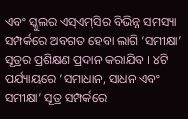ଏବଂ ସ୍କୁଲର ଏସ୍‌ଏମ୍‌ସିର ବିଭିନ୍ନ ସମସ୍ୟା ସମ୍ପର୍କରେ ଅବଗତ ହେବା ଲାଗି ‘ସମୀକ୍ଷା’ ସୂତ୍ରର ପ୍ରଶିକ୍ଷଣ ପ୍ରଦାନ କରାଯିବ । ୪ଟି ପର୍ଯ୍ୟାୟରେ ‘ସମାଧାନ, ସାଧନ ଏବଂ ସମୀକ୍ଷା’ ସୂତ୍ର ସମ୍ପର୍କରେ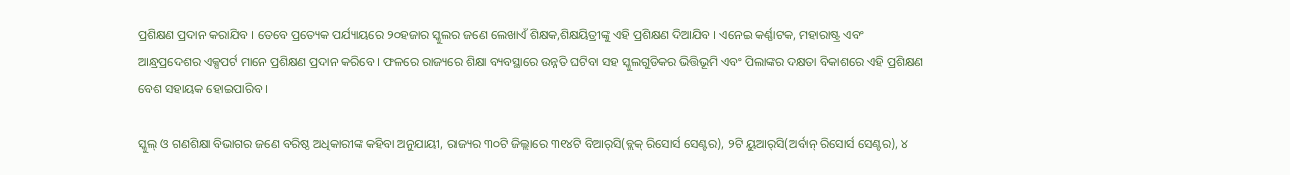ପ୍ରଶିକ୍ଷଣ ପ୍ରଦାନ କରାଯିବ । ତେବେ ପ୍ରତ୍ୟେକ ପର୍ଯ୍ୟାୟରେ ୨୦ହଜାର ସ୍କୁଲର ଜଣେ ଲେଖାଏଁ ଶିକ୍ଷକ,ଶିକ୍ଷୟିତ୍ରୀଙ୍କୁ ଏହି ପ୍ରଶିକ୍ଷଣ ଦିଆଯିବ । ଏନେଇ କର୍ଣ୍ଣାଟକ, ମହାରାଷ୍ଟ୍ର ଏବଂ ଆନ୍ଧ୍ରପ୍ରଦେଶର ଏକ୍ସପର୍ଟ ମାନେ ପ୍ରଶିକ୍ଷଣ ପ୍ରଦାନ କରିବେ । ଫଳରେ ରାଜ୍ୟରେ ଶିକ୍ଷା ବ୍ୟବସ୍ଥାରେ ଉନ୍ନତି ଘଟିବା ସହ ସ୍କୁଲଗୁଡିକର ଭିତ୍ତିଭୂମି ଏବଂ ପିଲାଙ୍କର ଦକ୍ଷତା ବିକାଶରେ ଏହି ପ୍ରଶିକ୍ଷଣ ବେଶ ସହାୟକ ହୋଇପାରିବ ।

ସ୍କୁଲ୍ ଓ ଗଣଶିକ୍ଷା ବିଭାଗର ଜଣେ ବରିଷ୍ଠ ଅଧିକାରୀଙ୍କ କହିବା ଅନୁଯାୟୀ, ରାଜ୍ୟର ୩୦ଟି ଜିଲ୍ଲାରେ ୩୧୪ଟି ବିଆର୍‌ସି(ବ୍ଲକ୍ ରିସୋର୍ସ ସେଣ୍ଟର), ୨ଟି ୟୁଆର୍‌ସି(ଅର୍ବାନ୍ ରିସୋର୍ସ ସେଣ୍ଟର), ୪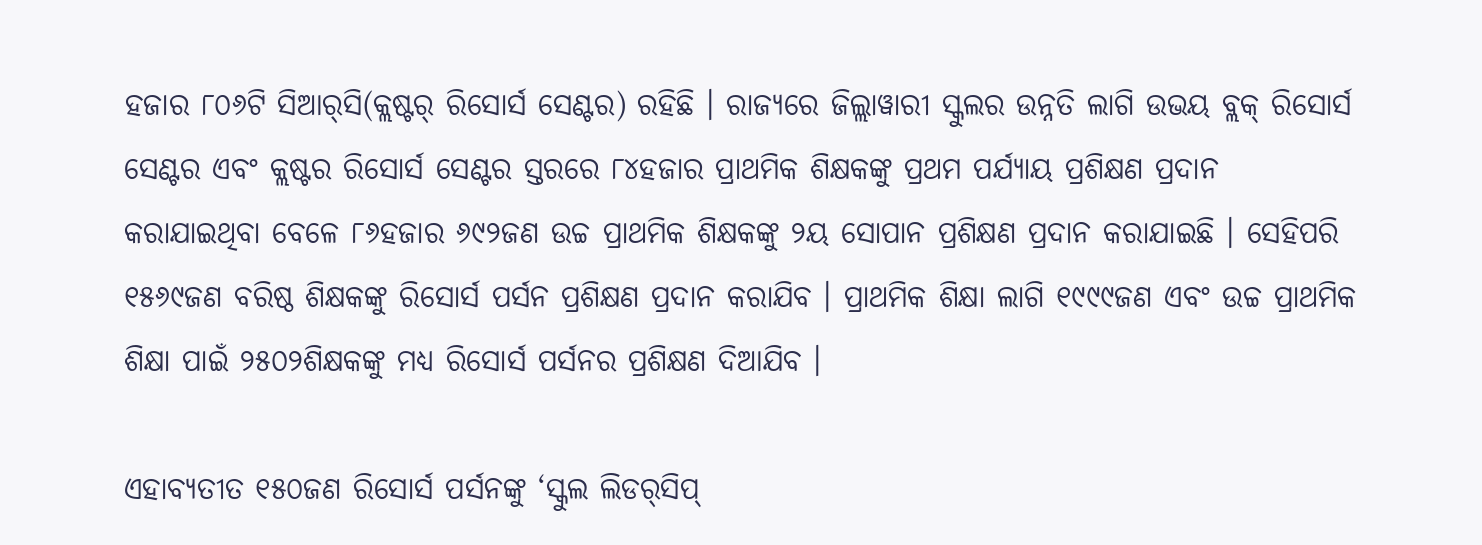ହଜାର ୮୦୬ଟି ସିଆର୍‌ସି(କ୍ଲଷ୍ଟର୍ ରିସୋର୍ସ ସେଣ୍ଟର) ରହିଛି । ରାଜ୍ୟରେ ଜିଲ୍ଲାୱାରୀ ସ୍କୁଲର ଉନ୍ନତି ଲାଗି ଉଭୟ ବ୍ଲକ୍ ରିସୋର୍ସ ସେଣ୍ଟର ଏବଂ କ୍ଲଷ୍ଟର ରିସୋର୍ସ ସେଣ୍ଟର ସ୍ତରରେ ୮୪ହଜାର ପ୍ରାଥମିକ ଶିକ୍ଷକଙ୍କୁ ପ୍ରଥମ ପର୍ଯ୍ୟାୟ ପ୍ରଶିକ୍ଷଣ ପ୍ରଦାନ କରାଯାଇଥିବା ବେଳେ ୮୬ହଜାର ୬୯୨ଜଣ ଉଚ୍ଚ ପ୍ରାଥମିକ ଶିକ୍ଷକଙ୍କୁ ୨ୟ ସୋପାନ ପ୍ରଶିକ୍ଷଣ ପ୍ରଦାନ କରାଯାଇଛି । ସେହିପରି ୧୫୬୯ଜଣ ବରିଷ୍ଠ ଶିକ୍ଷକଙ୍କୁ ରିସୋର୍ସ ପର୍ସନ ପ୍ରଶିକ୍ଷଣ ପ୍ରଦାନ କରାଯିବ । ପ୍ରାଥମିକ ଶିକ୍ଷା ଲାଗି ୧୯୯୯ଜଣ ଏବଂ ଉଚ୍ଚ ପ୍ରାଥମିକ ଶିକ୍ଷା ପାଇଁ ୨୫୦୨ଶିକ୍ଷକଙ୍କୁ ମଧ୍ୟ ରିସୋର୍ସ ପର୍ସନର ପ୍ରଶିକ୍ଷଣ ଦିଆଯିବ ।

ଏହାବ୍ୟତୀତ ୧୫୦ଜଣ ରିସୋର୍ସ ପର୍ସନଙ୍କୁ ‘ସ୍କୁଲ ଲିଡର୍‌ସିପ୍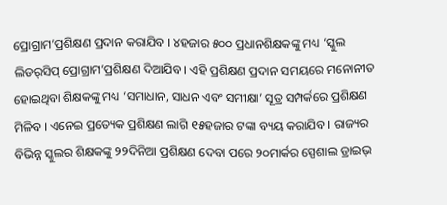ପ୍ରୋଗ୍ରାମ’ପ୍ରଶିକ୍ଷଣ ପ୍ରଦାନ କରାଯିବ । ୪ହଜାର ୫୦୦ ପ୍ରଧାନଶିକ୍ଷକଙ୍କୁ ମଧ୍ୟ ‘ସ୍କୁଲ ଲିଡର୍‌ସିପ୍ ପ୍ରୋଗ୍ରାମ’ପ୍ରଶିକ୍ଷଣ ଦିଆଯିବ । ଏହି ପ୍ରଶିକ୍ଷଣ ପ୍ରଦାନ ସମୟରେ ମନୋନୀତ ହୋଇଥିବା ଶିକ୍ଷକଙ୍କୁ ମଧ୍ୟ ‘ସମାଧାନ, ସାଧନ ଏବଂ ସମୀକ୍ଷା’ ସୂତ୍ର ସମ୍ପର୍କରେ ପ୍ରଶିକ୍ଷଣ ମିଳିବ । ଏନେଇ ପ୍ରତ୍ୟେକ ପ୍ରଶିକ୍ଷଣ ଲାଗି ୧୫ହଜାର ଟଙ୍କା ବ୍ୟୟ କରାଯିବ । ରାଜ୍ୟର ବିଭିନ୍ନ ସ୍କୁଲର ଶିକ୍ଷକଙ୍କୁ ୨୨ଦିନିଆ ପ୍ରଶିକ୍ଷଣ ଦେବା ପରେ ୨୦ମାର୍କର ସ୍ପେଶାଲ ଡ୍ରାଇଭ୍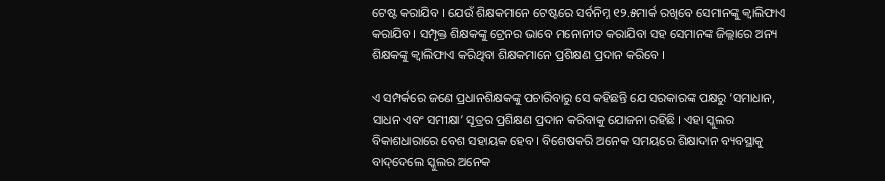ଟେଷ୍ଟ କରାଯିବ । ଯେଉଁ ଶିକ୍ଷକମାନେ ଟେଷ୍ଟରେ ସର୍ବନିମ୍ନ ୧୨.୫ମାର୍କ ରଖିବେ ସେମାନଙ୍କୁ କ୍ୱାଲିଫାଏ କରାଯିବ । ସମ୍ପୃକ୍ତ ଶିକ୍ଷକଙ୍କୁ ଟ୍ରେନର ଭାବେ ମନୋନୀତ କରାଯିବା ସହ ସେମାନଙ୍କ ଜିଲ୍ଲାରେ ଅନ୍ୟ ଶିକ୍ଷକଙ୍କୁ କ୍ୱାଲିଫାଏ କରିଥିବା ଶିକ୍ଷକମାନେ ପ୍ରଶିକ୍ଷଣ ପ୍ରଦାନ କରିବେ ।

ଏ ସମ୍ପର୍କରେ ଜଣେ ପ୍ରଧାନଶିକ୍ଷକଙ୍କୁ ପଚାରିବାରୁ ସେ କହିଛନ୍ତି ଯେ ସରକାରଙ୍କ ପକ୍ଷରୁ ‘ସମାଧାନ, ସାଧନ ଏବଂ ସମୀକ୍ଷା’ ସୂତ୍ରର ପ୍ରଶିକ୍ଷଣ ପ୍ରଦାନ କରିବାକୁ ଯୋଜନା ରହିଛି । ଏହା ସ୍କୁଲର ବିକାଶଧାରାରେ ବେଶ ସହାୟକ ହେବ । ବିଶେଷକରି ଅନେକ ସମୟରେ ଶିକ୍ଷାଦାନ ବ୍ୟବସ୍ଥାକୁ ବାଦ୍‌ଦେଲେ ସ୍କୁଲର ଅନେକ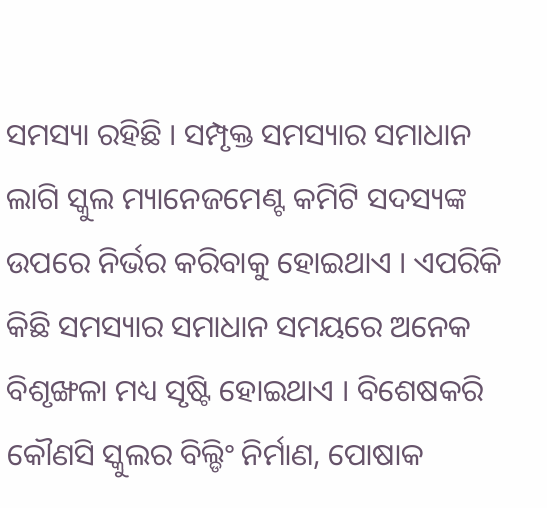ସମସ୍ୟା ରହିଛି । ସମ୍ପୃକ୍ତ ସମସ୍ୟାର ସମାଧାନ ଲାଗି ସ୍କୁଲ ମ୍ୟାନେଜମେଣ୍ଟ କମିଟି ସଦସ୍ୟଙ୍କ ଉପରେ ନିର୍ଭର କରିବାକୁ ହୋଇଥାଏ । ଏପରିକି କିଛି ସମସ୍ୟାର ସମାଧାନ ସମୟରେ ଅନେକ ବିଶୃଙ୍ଖଳା ମଧ୍ୟ ସୃଷ୍ଟି ହୋଇଥାଏ । ବିଶେଷକରି କୌଣସି ସ୍କୁଲର ବିଲ୍ଡିଂ ନିର୍ମାଣ, ପୋଷାକ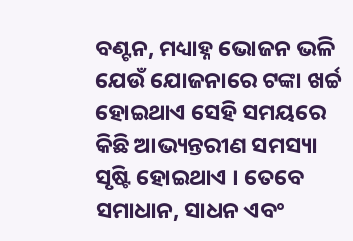ବଣ୍ଟନ, ମଧ୍ୟାହ୍ନ ଭୋଜନ ଭଳି ଯେଉଁ ଯୋଜନାରେ ଟଙ୍କା ଖର୍ଚ୍ଚ ହୋଇଥାଏ ସେହି ସମୟରେ କିଛି ଆଭ୍ୟନ୍ତରୀଣ ସମସ୍ୟା ସୃଷ୍ଟି ହୋଇଥାଏ । ତେବେ ସମାଧାନ, ସାଧନ ଏବଂ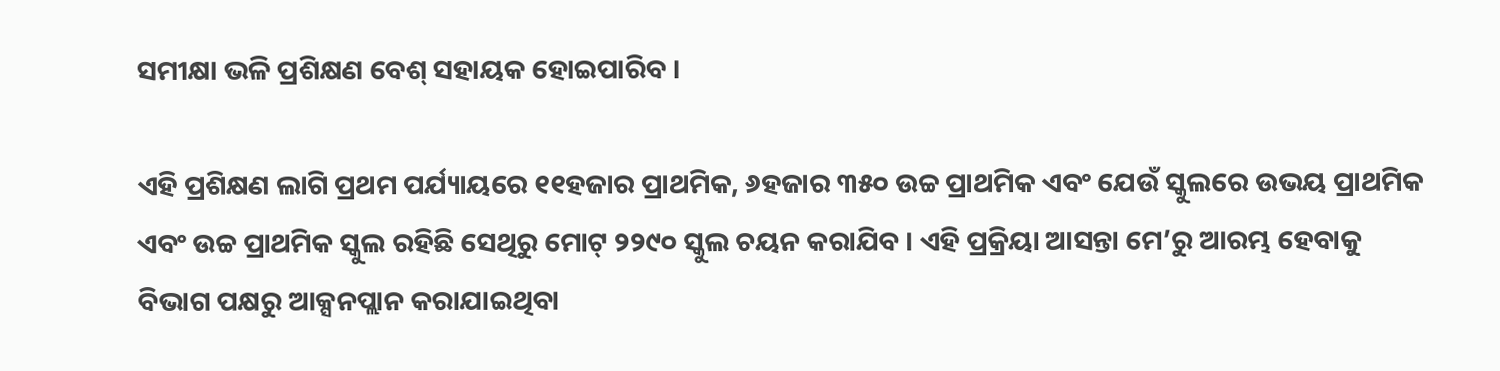ସମୀକ୍ଷା ଭଳି ପ୍ରଶିକ୍ଷଣ ବେଶ୍ ସହାୟକ ହୋଇପାରିବ ।

ଏହି ପ୍ରଶିକ୍ଷଣ ଲାଗି ପ୍ରଥମ ପର୍ଯ୍ୟାୟରେ ୧୧ହଜାର ପ୍ରାଥମିକ, ୬ହଜାର ୩୫୦ ଉଚ୍ଚ ପ୍ରାଥମିକ ଏବଂ ଯେଉଁ ସ୍କୁଲରେ ଉଭୟ ପ୍ରାଥମିକ ଏବଂ ଉଚ୍ଚ ପ୍ରାଥମିକ ସ୍କୁଲ ରହିଛି ସେଥିରୁ ମୋଟ୍ ୨୨୯୦ ସ୍କୁଲ ଚୟନ କରାଯିବ । ଏହି ପ୍ରକ୍ରିୟା ଆସନ୍ତା ମେ’ରୁ ଆରମ୍ଭ ହେବାକୁ ବିଭାଗ ପକ୍ଷରୁ ଆକ୍ସନପ୍ଲାନ କରାଯାଇଥିବା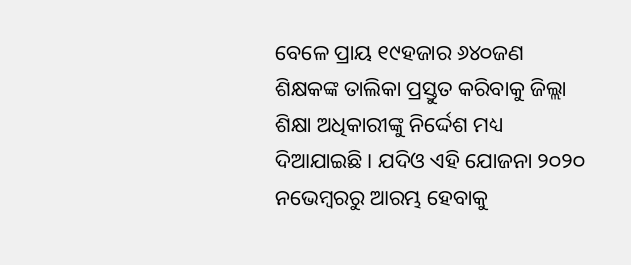ବେଳେ ପ୍ରାୟ ୧୯ହଜାର ୬୪୦ଜଣ ଶିକ୍ଷକଙ୍କ ତାଲିକା ପ୍ରସ୍ତୁତ କରିବାକୁ ଜିଲ୍ଲା ଶିକ୍ଷା ଅଧିକାରୀଙ୍କୁ ନିର୍ଦ୍ଦେଶ ମଧ୍ୟ ଦିଆଯାଇଛି । ଯଦିଓ ଏହି ଯୋଜନା ୨୦୨୦ ନଭେମ୍ବରରୁ ଆରମ୍ଭ ହେବାକୁ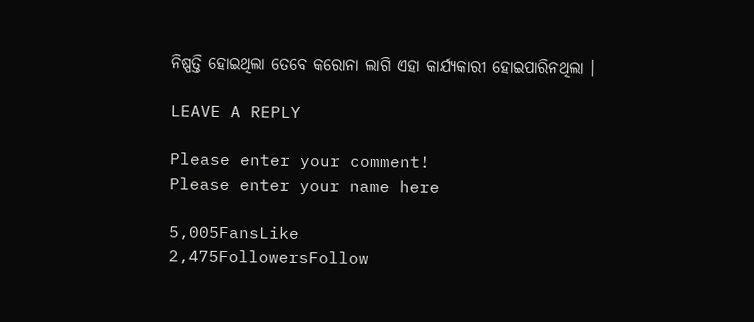ନିଷ୍ପତ୍ତି ହୋଇଥିଲା ତେବେ କରୋନା ଲାଗି ଏହା କାର୍ଯ୍ୟକାରୀ ହୋଇପାରିନଥିଲା ।

LEAVE A REPLY

Please enter your comment!
Please enter your name here

5,005FansLike
2,475FollowersFollow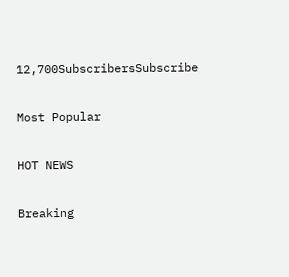12,700SubscribersSubscribe

Most Popular

HOT NEWS

Breaking